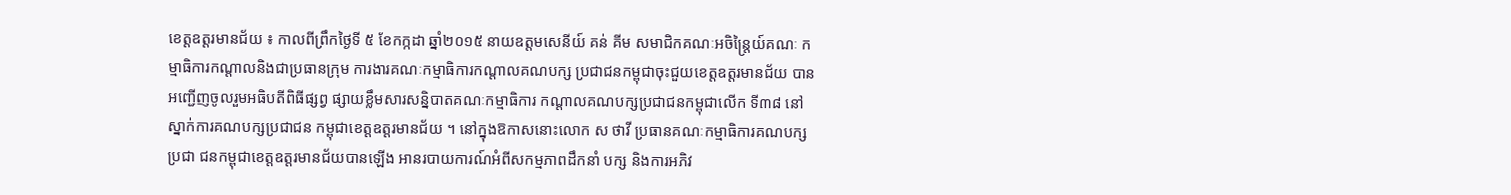ខេត្ដឧត្ដរមានជ័យ ៖ កាលពីព្រឹកថ្ងៃទី ៥ ខែកក្កដា ឆ្នាំ២០១៥ នាយឧត្ដមសេនីយ៍ គន់ គីម សមាជិកគណៈអចិន្ដ្រៃយ៍គណៈ កម្មាធិការកណ្ដាលនិងជាប្រធានក្រុម ការងារគណៈកម្មាធិការកណ្ដាលគណបក្ស ប្រជាជនកម្ពុជាចុះជួយខេត្ដឧត្ដរមានជ័យ បានអញ្ជើញចូលរួមអធិបតីពិធីផ្សព្វ ផ្សាយខ្លឹមសារសន្និបាតគណៈកម្មាធិការ កណ្ដាលគណបក្សប្រជាជនកម្ពុជាលើក ទី៣៨ នៅស្នាក់ការគណបក្សប្រជាជន កម្ពុជាខេត្ដឧត្ដរមានជ័យ ។ នៅក្នុងឱកាសនោះលោក ស ថាវី ប្រធានគណៈកម្មាធិការគណបក្សប្រជា ជនកម្ពុជាខេត្ដឧត្ដរមានជ័យបានឡើង អានរបាយការណ៍អំពីសកម្មភាពដឹកនាំ បក្ស និងការអភិវ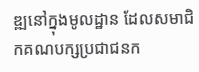ឌ្ឍនៅក្នុងមូលដ្ឋាន ដែលសមាជិកគណបក្សប្រជាជនក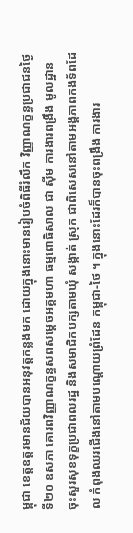ម្ពុជា ខេត្ដឧត្ដរមានជ័យបានអនុវត្ដកន្លងមក ដោយក្នុងនោះមានរៀបចំពិធីរំលឹក វិញ្ញាណក្ខន្ធប្រជាជនថ្ងៃទី២០ ឧសភា គោរពវិញ្ញាណក្ខន្ធសពសម្ដេចអគ្គមហា ធម្មពោធិសាល ជា ស៊ីម ការងារពង្រឹង មូលដ្ឋាន ចុះសួរសុខទុក្ខប្រជាពលរដ្ឋ និងសមាជិកបក្សតាមឃុំ សង្កាត់ ស្រុក ជាពិសេសនៅតាមអង្គភាពកងទ័ពដែល កំពុងឈរជើងនៅតាមបណ្ដោយព្រំដែន កម្ពុជា-ថៃ ។ ក្នុងនោះដែរក៏បានចុះពង្រឹង ការងារ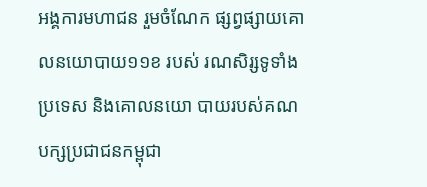អង្គការមហាជន រួមចំណែក ផ្សព្វផ្សាយគោលនយោបាយ១១ខ របស់ រណសិរ្សទូទាំងប្រទេស និងគោលនយោ បាយរបស់គណបក្សប្រជាជនកម្ពុជា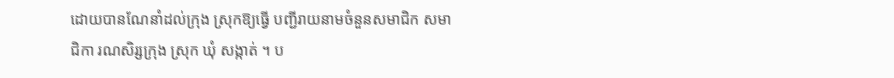ដោយបានណែនាំដល់ក្រុង ស្រុកឱ្យធ្វើ បញ្ជីរាយនាមចំនួនសមាជិក សមាជិកា រណសិរ្សក្រុង ស្រុក ឃុំ សង្កាត់ ។ ប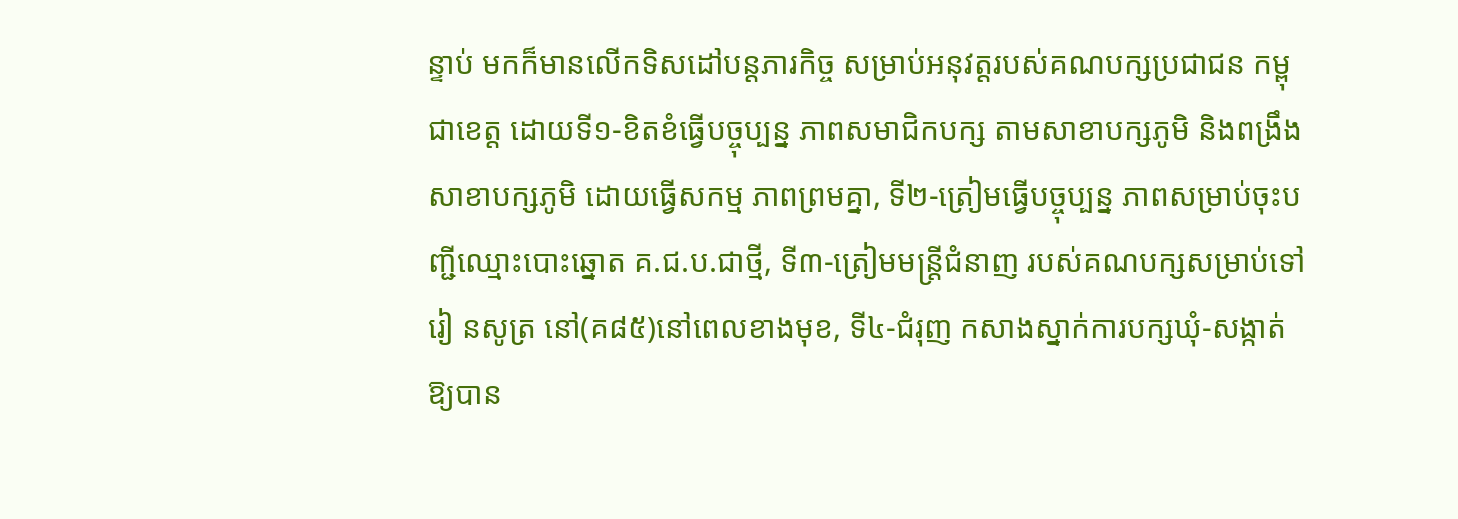ន្ទាប់ មកក៏មានលើកទិសដៅបន្ដភារកិច្ច សម្រាប់អនុវត្ដរបស់គណបក្សប្រជាជន កម្ពុជាខេត្ដ ដោយទី១-ខិតខំធ្វើបច្ចុប្បន្ន ភាពសមាជិកបក្ស តាមសាខាបក្សភូមិ និងពង្រឹងសាខាបក្សភូមិ ដោយធ្វើសកម្ម ភាពព្រមគ្នា, ទី២-ត្រៀមធ្វើបច្ចុប្បន្ន ភាពសម្រាប់ចុះបញ្ជីឈ្មោះបោះឆ្នោត គ.ជ.ប.ជាថ្មី, ទី៣-ត្រៀមមន្ដ្រីជំនាញ របស់គណបក្សសម្រាប់ទៅរៀ នសូត្រ នៅ(គ៨៥)នៅពេលខាងមុខ, ទី៤-ជំរុញ កសាងស្នាក់ការបក្សឃុំ-សង្កាត់ឱ្យបាន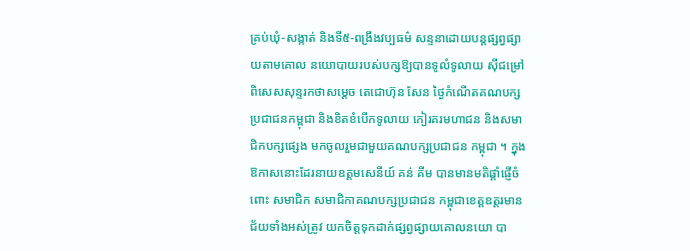គ្រប់ឃុំ-សង្កាត់ និងទី៥-ពង្រឹងវប្បធម៌ សន្ទនាដោយបន្ដផ្សព្វផ្សាយតាមគោល នយោបាយរបស់បក្សឱ្យបានទូលំទូលាយ ស៊ីជម្រៅ ពិសេសសុន្ទរកថាសម្ដេច តេជោហ៊ុន សែន ថ្ងៃកំណើតគណបក្ស ប្រជាជនកម្ពុជា និងខិតខំបើកទូលាយ កៀរគរមហាជន និងសមាជិកបក្សផ្សេង មកចូលរួមជាមួយគណបក្សប្រជាជន កម្ពុជា ។ ក្នុងឱកាសនោះដែរនាយឧត្ដមសេនីយ៍ គន់ គីម បានមានមតិផ្ដាំផ្ញើចំពោះ សមាជិក សមាជិកាគណបក្សប្រជាជន កម្ពុជាខេត្ដឧត្ដរមានជ័យទាំងអស់ត្រូវ យកចិត្ដទុកដាក់ផ្សព្វផ្សាយគោលនយោ បា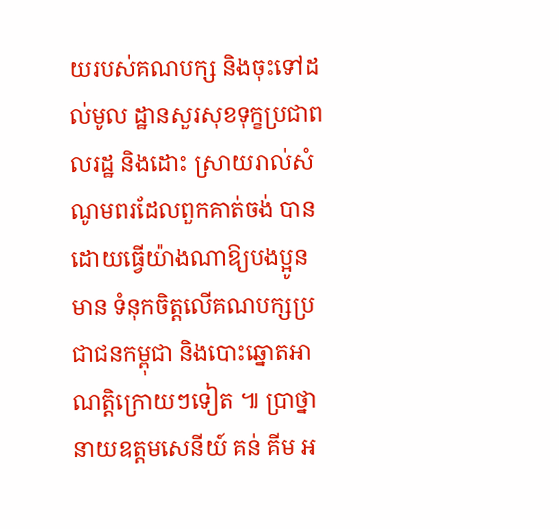យរបស់គណបក្ស និងចុះទៅដល់មូល ដ្ឋានសួរសុខទុក្ខប្រជាពលរដ្ឋ និងដោះ ស្រាយរាល់សំណូមពរដែលពួកគាត់ចង់ បានដោយធ្វើយ៉ាងណាឱ្យបងប្អូនមាន ទំនុកចិត្ដលើគណបក្សប្រជាជនកម្ពុជា និងបោះឆ្នោតអាណត្ដិក្រោយៗទៀត ៕ ប្រាថ្នា
នាយឧត្ដមសេនីយ៍ គន់ គីម អ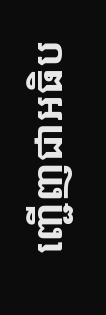ញ្ជើញជាអធិប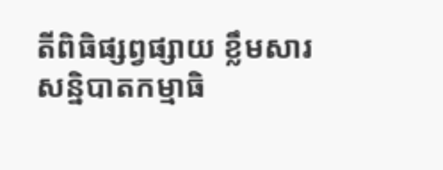តីពិធិផ្សព្វផ្សាយ ខ្លឹមសារសន្និបាតកម្មាធិ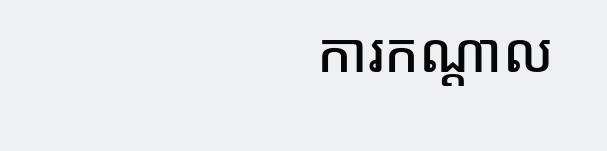ការកណ្ដាល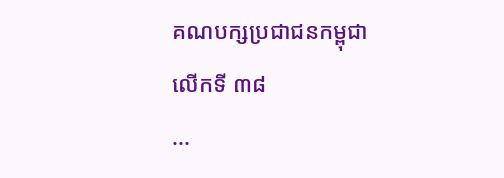គណបក្សប្រជាជនកម្ពុជាលើកទី ៣៨
...